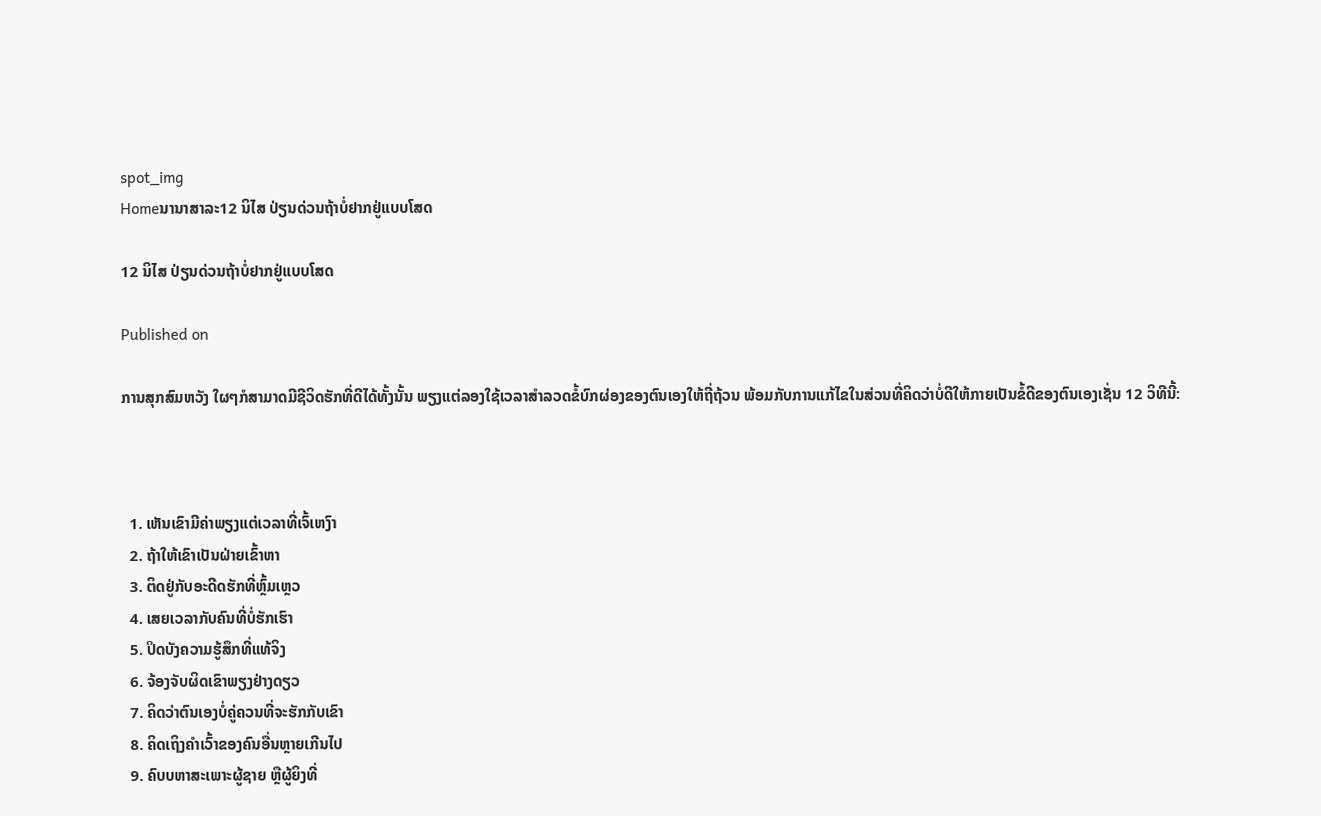spot_img
Homeນານາສາລະ12 ນິໄສ ປ່ຽນດ່ວນຖ້າບໍ່ຢາກຢູ່ແບບໂສດ

12 ນິໄສ ປ່ຽນດ່ວນຖ້າບໍ່ຢາກຢູ່ແບບໂສດ

Published on

ການສຸກສົມຫວັງ ໃຜໆກໍສາມາດມີຊີວິດຮັກທີ່ດີໄດ້ທັ້ງນັ້ນ ພຽງແຕ່ລອງໃຊ້ເວລາສໍາລວດຂໍ້ບົກຜ່ອງຂອງຕົນເອງໃຫ້ຖີ່ຖ້ວນ ພ້ອມກັບການແກ້ໄຂໃນສ່ວນທີ່ຄິດວ່າບໍ່ດີໃຫ້ກາຍເປັນຂໍ້ດີຂອງຕົນເອງເຊັ່ນ 12 ວິທີນີ້:



  1. ເຫັນເຂົາມີຄ່າພຽງແຕ່ເວລາທີ່ເຈົ້ເຫງົາ
  2. ຖ້າໃຫ້ເຂົາເປັນຝ່າຍເຂົ້າຫາ
  3. ຕິດຢູ່ກັບອະດີດຮັກທີ່ຫຼົ້ມເຫຼວ
  4. ເສຍເວລາກັບຄົນທີ່ບໍ່ຮັກເຮົາ
  5. ປິດບັງຄວາມຮູ້ສຶກທີ່ແທ້ຈິງ
  6. ຈ້ອງຈັບຜິດເຂົາພຽງຢ່າງດຽວ
  7. ຄິດວ່າຕົນເອງບໍ່ຄູ່ຄວນທີ່ຈະຮັກກັບເຂົາ
  8. ຄິດເຖິງຄໍາເວົ້າຂອງຄົນອື່ນຫຼາຍເກີນໄປ
  9. ຄົບບຫາສະເພາະຜູ້ຊາຍ ຫຼືຜູ້ຍິງທີ່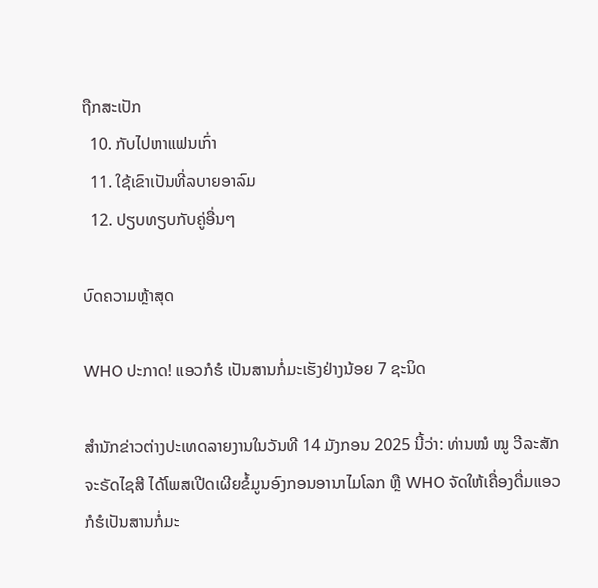ຖືກສະເປັກ
  10. ກັບໄປຫາແຟນເກົ່າ
  11. ໃຊ້ເຂົາເປັນທີ່ລບາຍອາລົມ
  12. ປຽບທຽບກັບຄູ່ອື່ນໆ

ບົດຄວາມຫຼ້າສຸດ

WHO ປະກາດ! ແອວກໍຮໍ ເປັນສານກໍ່ມະເຮັງຢ່າງນ້ອຍ 7 ຊະນິດ

ສຳນັກຂ່າວຕ່າງປະເທດລາຍງານໃນວັນທີ 14 ມັງກອນ 2025 ນີ້ວ່າ: ທ່ານໝໍ ໝູ ວີລະສັກ ຈະຣັດໄຊສີ ໄດ້ໂພສເປີດເຜີຍຂໍ້ມູນອົງກອນອານາໄມໂລກ ຫຼື WHO ຈັດໃຫ້ເຄື່ອງດື່ມແອວກໍຮໍເປັນສານກໍ່ມະ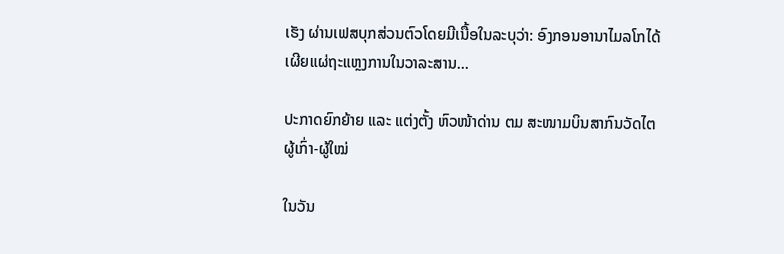ເຮັງ ຜ່ານເຟສບຸກສ່ວນຕົວໂດຍມີເນື້ອໃນລະບຸວ່າ: ອົງກອນອານາໄມລໂກໄດ້ເຜີຍແຜ່ຖະແຫຼງການໃນວາລະສານ...

ປະກາດຍົກຍ້າຍ ແລະ ແຕ່ງຕັ້ງ ຫົວໜ້າດ່ານ ຕມ ສະໜາມບິນສາກົນວັດໄຕ ຜູ້ເກົ່າ-ຜູ້ໃໝ່

ໃນວັນ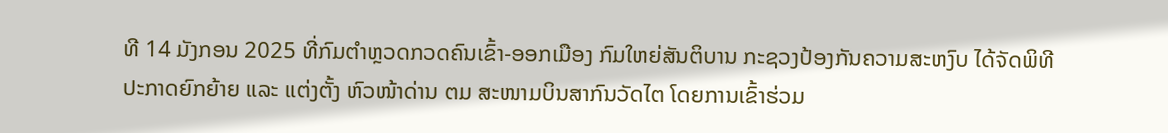ທີ 14 ມັງກອນ 2025 ທີ່ກົມຕໍາຫຼວດກວດຄົນເຂົ້າ-ອອກເມືອງ ກົມໃຫຍ່ສັນຕິບານ ກະຊວງປ້ອງກັນຄວາມສະຫງົບ ໄດ້ຈັດພິທີປະກາດຍົກຍ້າຍ ແລະ ແຕ່ງຕັ້ງ ຫົວໜ້າດ່ານ ຕມ ສະໜາມບິນສາກົນວັດໄຕ ໂດຍການເຂົ້າຮ່ວມ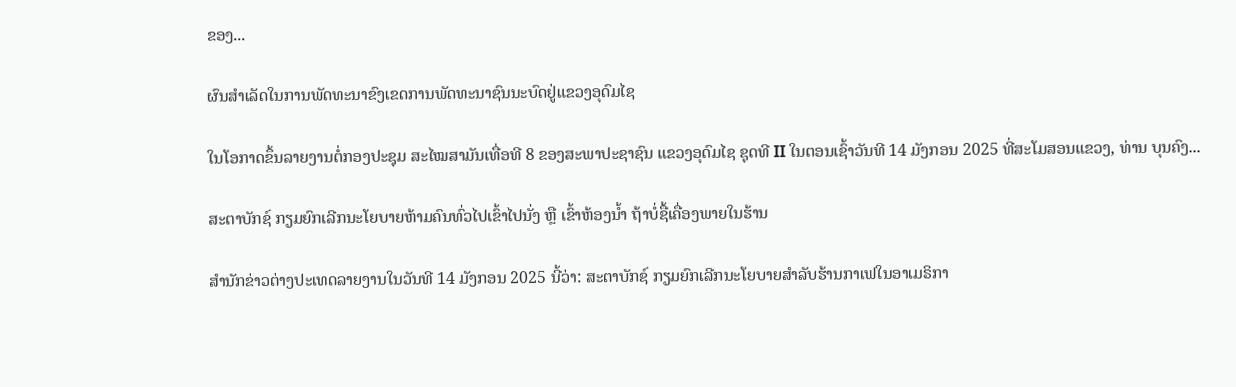ຂອງ...

ຜົນສໍາເລັດໃນການພັດທະນາຂົງເຂດການພັດທະນາຊົນນະບົດຢູ່ແຂວງອຸດົມໄຊ

ໃນໂອກາດຂຶ້ນລາຍງານຕໍ່ກອງປະຊຸມ ສະໄໝສາມັນເທື່ອທີ 8 ຂອງສະພາປະຊາຊົນ ແຂວງອຸດົມໄຊ ຊຸດທີ II ໃນຕອນເຊົ້າວັນທີ 14 ມັງກອນ 2025 ທີ່ສະໂມສອນແຂວງ, ທ່ານ ບຸນຄົງ...

ສະຕາບັກຊ໌ ກຽມຍົກເລີກນະໂຍບາຍຫ້າມຄົນທົ່ວໄປເຂົ້າໄປນັ່ງ ຫຼື ເຂົ້າຫ້ອງນ້ຳ ຖ້າບໍ່ຊື້ເຄື່ອງພາຍໃນຮ້ານ

ສຳນັກຂ່າວຕ່າງປະເທດລາຍງານໃນວັນທີ 14 ມັງກອນ 2025 ນີ້ວ່າ: ສະຕາບັກຊ໌ ກຽມຍົກເລີກນະໂຍບາຍສຳລັບຮ້ານກາເຟໃນອາເມຣິກາ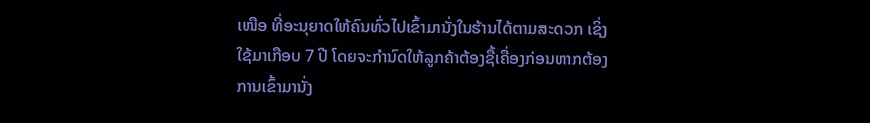ເໜືອ ທີ່ອະນຸຍາດໃຫ້ຄົນທົ່ວໄປເຂົ້າມານັ່ງໃນຮ້ານໄດ້ຕາມສະດວກ ເຊິ່ງໃຊ້ມາເກືອບ 7 ປີ ໂດຍຈະກຳນົດໃຫ້ລູກຄ້າຕ້ອງຊື້ເຄື່ອງກ່ອນຫາກຕ້ອງການເຂົ້າມານັ່ງ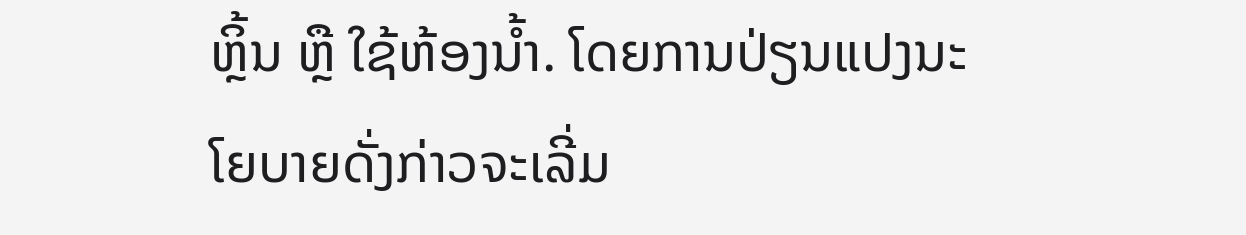ຫຼິ້ນ ຫຼື ໃຊ້ຫ້ອງນ້ຳ. ໂດຍການປ່ຽນແປງນະໂຍບາຍດັ່ງກ່າວຈະເລີ່ມ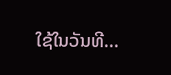ໃຊ້ໃນວັນທີ...